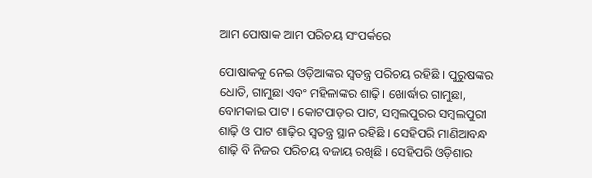ଆମ ପୋଷାକ ଆମ ପରିଚୟ ସଂପର୍କରେ

ପୋଷାକକୁ ନେଇ ଓଡ଼ିଆଙ୍କର ସ୍ବତନ୍ତ୍ର ପରିଚୟ ରହିଛି । ପୁରୁଷଙ୍କର ଧୋତି, ଗାମୁଛା ଏବଂ ମହିଳାଙ୍କର ଶାଢ଼ି। ଖୋର୍ଦ୍ଧାର ଗାମୁଛା, ବୋମକାଇ ପାଟ । କୋଟପାଡ଼ର ପାଟ, ସମ୍ବଲପୁରର ସମ୍ବଲପୁରୀ ଶାଢ଼ି ଓ ପାଟ ଶାଢ଼ିର ସ୍ବତନ୍ତ୍ର ସ୍ଥାନ ରହିଛି । ସେହିପରି ମାଣିଆବନ୍ଧ ଶାଢ଼ି ବି ନିଜର ପରିଚୟ ବଜାୟ ରଖିଛି । ସେହିପରି ଓଡ଼ିଶାର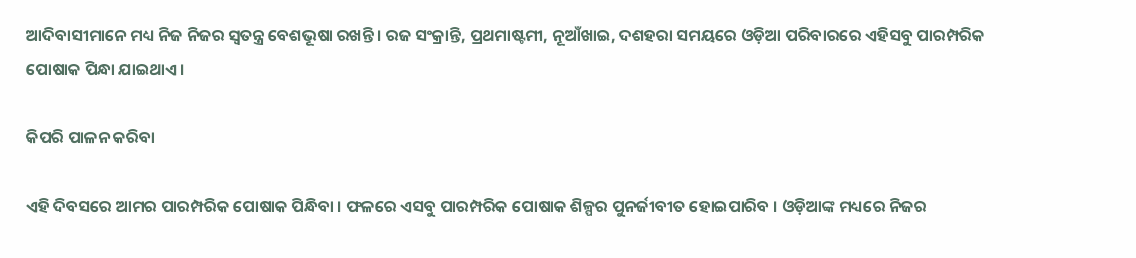ଆଦିବାସୀମାନେ ମଧ୍ୟ ନିଜ ନିଜର ସ୍ବତନ୍ତ୍ର ବେଶଭୂଷା ରଖନ୍ତି । ରଜ ସଂକ୍ରାନ୍ତି, ପ୍ରଥମାଷ୍ଟମୀ, ନୂଆଁଖାଇ, ଦଶହରା ସମୟରେ ଓଡ଼ିଆ ପରିବାରରେ ଏହିସବୁ ପାରମ୍ପରିକ ପୋଷାକ ପିନ୍ଧା ଯାଇଥାଏ ।

କିପରି ପାଳନ କରିବା

ଏହି ଦିବସରେ ଆମର ପାରମ୍ପରିକ ପୋଷାକ ପିନ୍ଧିବା । ଫଳରେ ଏସବୁ ପାରମ୍ପରିକ ପୋଷାକ ଶିଳ୍ପର ପୁନର୍ଜୀବୀତ ହୋଇପାରିବ । ଓଡ଼ିଆଙ୍କ ମଧ୍ୟରେ ନିଜର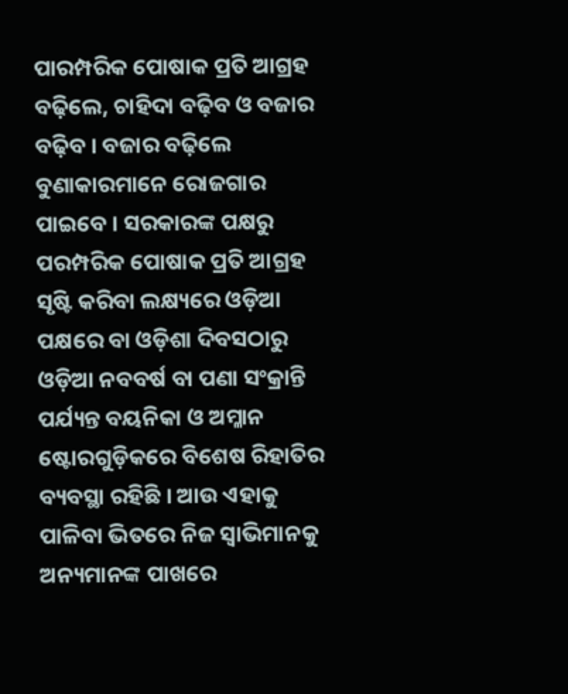ପାରମ୍ପରିକ ପୋଷାକ ପ୍ରତି ଆଗ୍ରହ ବଢ଼ିଲେ, ଚାହିଦା ବଢ଼ିବ ଓ ବଜାର ବଢ଼ିବ । ବଜାର ବଢ଼ିଲେ ବୁଣାକାରମାନେ ରୋଜଗାର ପାଇବେ । ସରକାରଙ୍କ ପକ୍ଷରୁ ପରମ୍ପରିକ ପୋଷାକ ପ୍ରତି ଆଗ୍ରହ ସୃଷ୍ଟି କରିବା ଲକ୍ଷ୍ୟରେ ଓଡ଼ିଆ ପକ୍ଷରେ ବା ଓଡ଼ିଶା ଦିବସଠାରୁ ଓଡ଼ିଆ ନବବର୍ଷ ବା ପଣା ସଂକ୍ରାନ୍ତି ପର୍ଯ୍ୟନ୍ତ ବୟନିକା ଓ ଅମ୍ଳାନ ଷ୍ଟୋରଗୁଡ଼ିକରେ ବିଶେଷ ରିହାତିର ବ୍ୟବସ୍ଥା ରହିଛି । ଆଉ ଏହାକୁ ପାଳିବା ଭିତରେ ନିଜ ସ୍ବାଭିମାନକୁ ଅନ୍ୟମାନଙ୍କ ପାଖରେ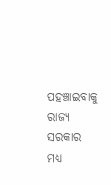ପହଞ୍ଚାଇବାକୁ ରାଜ୍ୟ ସରକାର ମଧ୍ୟ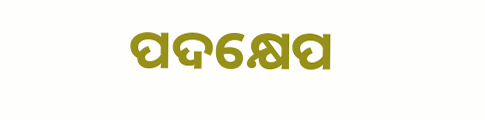ପଦକ୍ଷେପ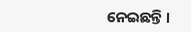ନେଇଛନ୍ତି ।